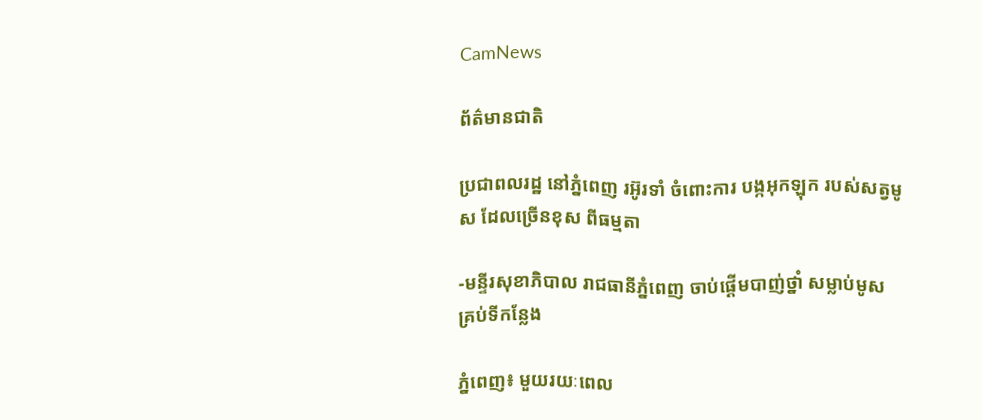CamNews

ព័ត៌មានជាតិ

ប្រជាពលរដ្ឋ នៅភ្នំពេញ រអ៊ូរទាំ ចំពោះការ បង្កអុកឡុក របស់សត្វមូស ដែលច្រើនខុស ពីធម្មតា

-មន្ទីរសុខាភិបាល រាជធានីភ្នំពេញ ចាប់ផ្តើមបាញ់ថ្នាំ សម្លាប់មូស គ្រប់ទីកន្លែង

ភ្នំពេញ៖ មួយរយៈពេល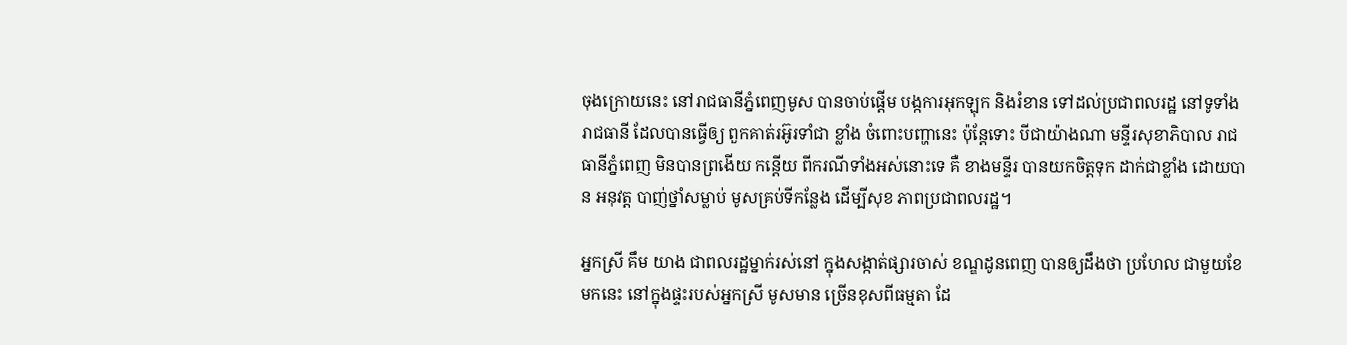ចុងក្រោយនេះ នៅរាជធានីភ្នំពេញមូស បានចាប់ផ្តើម បង្កការអុកឡុក និងរំខាន ទៅដល់ប្រជាពលរដ្ឋ នៅទូទាំងរាជធានី ដែលបានធ្វើឲ្យ ពួកគាត់រអ៊ូរទាំជា ខ្លាំង ចំពោះបញ្ហានេះ ប៉ុន្តែទោះ បីជាយ៉ាងណា មន្ទីរសុខាភិបាល រាជធានីភ្នំពេញ មិនបានព្រងើយ កន្តើយ ពីករណីទាំងអស់នោះទេ គឺ ខាងមន្ទីរ បានយកចិត្តទុក ដាក់ជាខ្លាំង ដោយបាន អនុវត្ត បាញ់ថ្នាំសម្លាប់ មូសគ្រប់ទីកន្លែង ដើម្បីសុខ ភាពប្រជាពលរដ្ឋ។

អ្នកស្រី គឹម យាង ជាពលរដ្ឋម្នាក់រស់នៅ ក្នុងសង្កាត់ផ្សារចាស់ ខណ្ឌដូនពេញ បានឲ្យដឹងថា ប្រហែល ជាមួយខែមកនេះ នៅក្នុងផ្ទះរបស់អ្នកស្រី មូសមាន ច្រើនខុសពីធម្មតា ដែ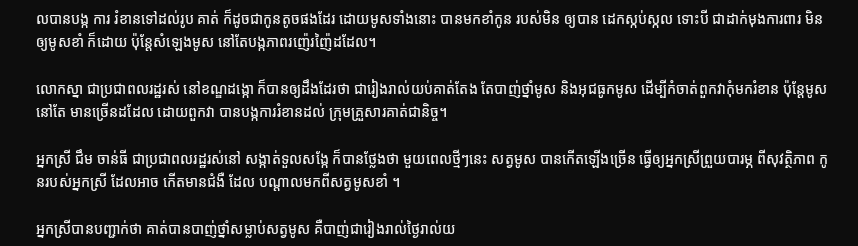លបានបង្ក ការ រំខានទៅដល់រូប គាត់ ក៏ដូចជាកូនតូចផងដែរ ដោយមូសទាំងនោះ បានមកខាំកូន របស់មិន ឲ្យបាន ដេកស្កប់ស្កល ទោះបី ជាដាក់មុងការពារ មិនឲ្យមូសខាំ ក៏ដោយ ប៉ុន្តែសំឡេងមូស នៅតែបង្កភាពរញ៉េរញ៉ៃដដែល។

លោកស្នា ជាប្រជាពលរដ្ឋរស់ នៅខណ្ឌដង្កោ ក៏បានឲ្យដឹងដែរថា ជារៀងរាល់យប់គាត់តែង តែបាញ់ថ្នាំមូស និងអុជធូកមូស ដើម្បីកំចាត់ពួកវាកុំមករំខាន ប៉ុន្តែមូសនៅតែ មានច្រើនដដែល ដោយពួកវា បានបង្កការរំខានដល់ ក្រុមគ្រួសារគាត់ជានិច្ច។

អ្នកស្រី ជឹម ចាន់ធី ជាប្រជាពលរដ្ឋរស់នៅ សង្កាត់ទួលសង្កែ ក៏បានថ្លែងថា មួយពេលថ្មីៗនេះ សត្វមូស បានកើតឡើងច្រើន ធ្វើឲ្យអ្នកស្រីព្រួយបារម្ភ ពីសុវត្ថិភាព កូនរបស់អ្នកស្រី ដែលអាច កើតមានជំងឺ ដែល បណ្តាលមកពីសត្វមូសខាំ ។

អ្នកស្រីបានបញ្ជាក់ថា គាត់បានបាញ់ថ្នាំសម្លាប់សត្វមូស គឺបាញ់ជារៀងរាល់ថ្ងៃរាល់យ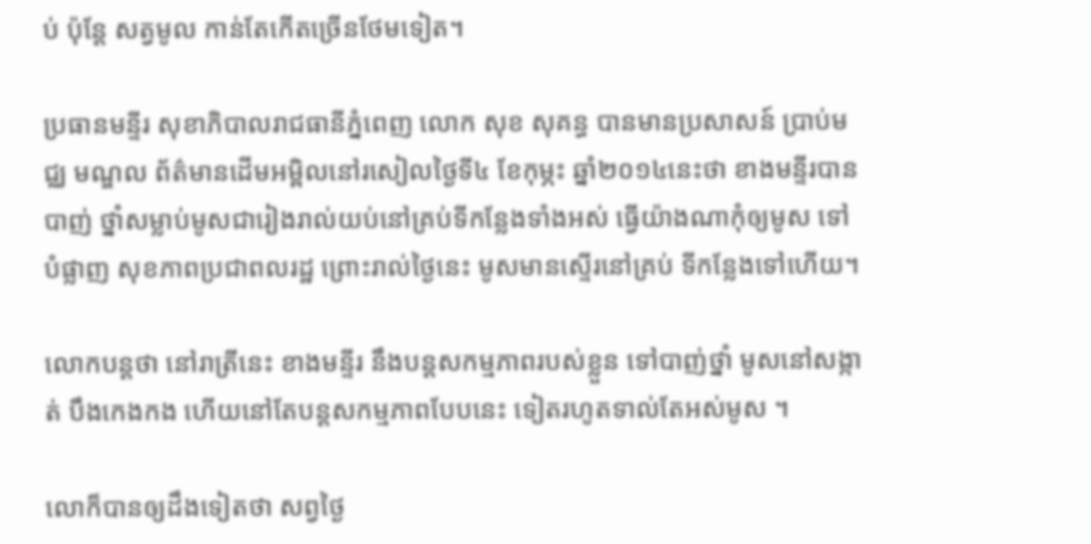ប់ ប៉ុន្តែ សត្វមូល កាន់តែកើតច្រើនថែមទៀត។

ប្រធានមន្ទីរ សុខាភិបាលរាជធានីភ្នំពេញ លោក សុខ សុគន្ធ បានមានប្រសាសន៍ ប្រាប់មជ្ឈ មណ្ឌល ព័ត៌មានដើមអម្ពិលនៅរសៀលថ្ងៃទី៤ ខែកុម្ភះ ឆ្នាំ២០១៤នេះថា ខាងមន្ទីរបានបាញ់ ថ្នាំសម្លាប់មូសជារៀងរាល់យប់នៅគ្រប់ទីកន្លែងទាំងអស់ ធ្វើយ៉ាងណាកុំឲ្យមូស ទៅបំផ្លាញ សុខភាពប្រជាពលរដ្ឋ ព្រោះរាល់ថ្ងៃនេះ មូសមានស្ទើរនៅគ្រប់ ទីកន្លែងទៅហើយ។

លោកបន្តថា នៅរាត្រីនេះ ខាងមន្ទីរ នឹងបន្តសកម្មភាពរបស់ខ្លួន ទៅបាញ់ថ្នាំ មូសនៅសង្កាត់ បឹងកេងកង ហើយនៅតែបន្តសកម្មភាពបែបនេះ ទៀតរហូតទាល់តែអស់មូស ។

លោក៏បានឲ្យដឹងទៀតថា សព្វថ្ងៃ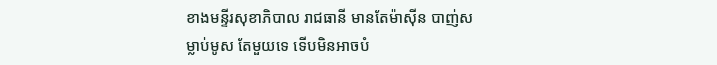ខាងមន្ទីរសុខាភិបាល រាជធានី មានតែម៉ាស៊ីន បាញ់សម្លាប់មូស តែមួយទេ ទើបមិនអាចបំ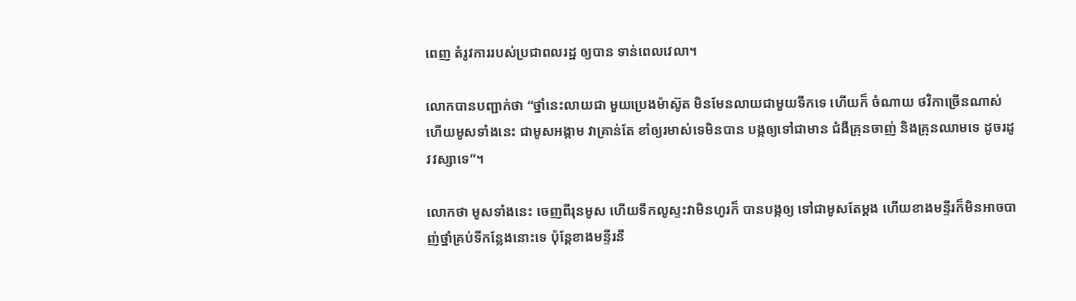ពេញ តំរូវការរបស់ប្រជាពលរដ្ឋ ឲ្យបាន ទាន់ពេលវេលា។

លោកបានបញ្ជាក់ថា “ថ្នាំនេះលាយជា មួយប្រេងម៉ាស៊ូត មិនមែនលាយជាមួយទឹកទេ ហើយក៏ ចំណាយ ថវិកាច្រើនណាស់ ហើយមូសទាំងនេះ ជាមូសអង្កាម វាគ្រាន់តែ ខាំឲ្យរមាស់ទេមិនបាន បង្កឲ្យទៅជាមាន ជំងឺគ្រុនចាញ់ និងគ្រុនឈាមទេ ដូចរដូវវស្សាទេ”។

លោកថា មូសទាំងនេះ ចេញពីរុនមូស ហើយទឹកលូស្ទះវាមិនហូរក៏ បានបង្កឲ្យ ទៅជាមូសតែម្តង ហើយខាងមន្ទីរក៏មិនអាចបាញ់ថ្នាំគ្រប់ទីកន្លែងនោះទេ ប៉ុន្តែខាងមន្ទីរនឹ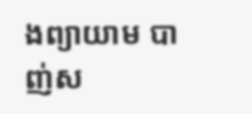ងព្យាយាម បាញ់ស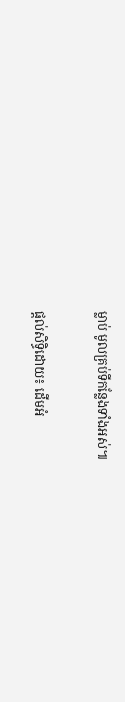ម្លាប់ មូលគ្រប់ទីកន្លែងទាំងអស់៕

ផ្តល់សិទ្ធិដោយ៖ ដើមអំ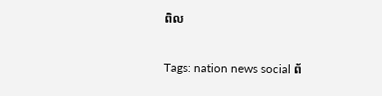ពិល


Tags: nation news social ព័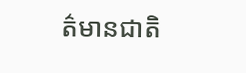ត៌មានជាតិ